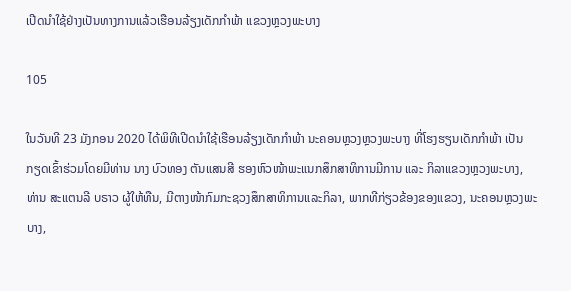ເປີດນຳໃຊ້ຢ່າງເປັນທາງການແລ້ວເຮືອນລ້ຽງເດັກກຳພ້າ ແຂວງຫຼວງພະບາງ

105

ໃນວັນທີ 23 ມັງກອນ 2020 ໄດ້ພິທີເປີດນຳໃຊ້ເຮືອນລ້ຽງເດັກກຳພ້າ ນະຄອນຫຼວງຫຼວງພະບາງ ທີ່ໂຮງຮຽນເດັກກຳພ້າ ເປັນກຽດເຂົ້າຮ່ວມໂດຍມີທ່ານ ນາງ ບົວທອງ ຕັນແສນສີ ຮອງຫົວໜ້າພະແນກສຶກສາທິການມີການ ແລະ ກິລາແຂວງຫຼວງພະບາງ, ທ່ານ ສະແຕນລີ ບຣາວ ຜູ້ໃຫ້ທືນ, ມີຕາງໜ້າກົມກະຊວງສຶກສາທິການແລະກິລາ, ພາກທີກ່ຽວຂ້ອງຂອງແຂວງ, ນະຄອນຫຼວງພະບາງ,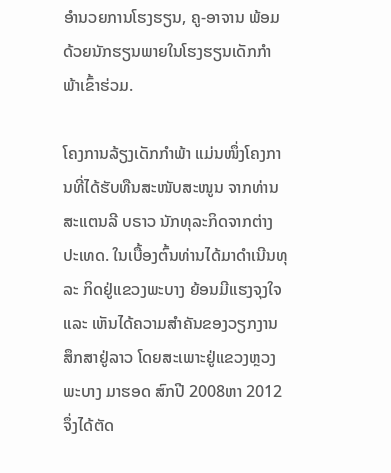ອຳນວຍການໂຮງຮຽນ, ຄູ-ອາຈານ ພ້ອມດ້ວຍນັກຮຽນພາຍໃນໂຮງຮຽນເດັກກຳພ້າເຂົ້າຮ່ວມ.

ໂຄງການລ້ຽງເດັກກຳພ້າ ແມ່ນໜຶ່ງໂຄງການທີ່ໄດ້ຮັບທືນສະໜັບສະໜູນ ຈາກທ່ານ ສະແຕນລີ ບຣາວ ນັກທຸລະກິດຈາກຕ່າງປະເທດ. ໃນເບື້ອງຕົ້ນທ່ານໄດ້ມາດຳເນີນທຸລະ ກິດຢູ່ແຂວງພະບາງ ຍ້ອນມີແຮງຈຸງໃຈ ແລະ ເຫັນໄດ້ຄວາມສຳຄັນຂອງວຽກງານສຶກສາຢູ່ລາວ ໂດຍສະເພາະຢູ່ແຂວງຫຼວງພະບາງ ມາຮອດ ສົກປີ 2008ຫາ 2012 ຈຶ່ງໄດ້ຕັດ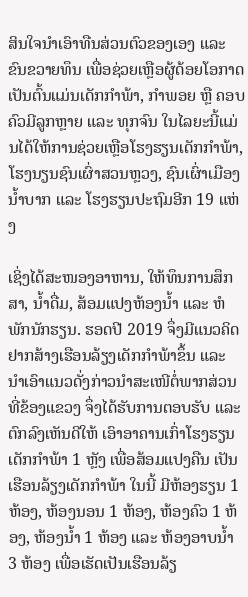ສິນໃຈນຳເອົາທືນສ່ວນຕົວຂອງເອງ ແລະ ຂົນຂວາຍທຶນ ເພື່ອຊ່ວຍເຫຼືອຜູ້ດ້ອຍໂອກາດ ເປັນຕົ້ນແມ່ນເດັກກຳພ້າ, ກຳພອຍ ຫຼື ຄອບຄົວມີລູກຫຼາຍ ແລະ ທຸກຈົນ ໃນໄລຍະນີ້ແມ່ນໄດ້ໃຫ້ການຊ່ວຍເຫຼືອໂຮງຮຽນເດັກກຳພ້າ, ໂຮງນຽນຊົນເຜົ່າສວນຫຼວງ, ຊົນເຜົ່າເມືອງນ້ຳບາກ ແລະ ໂຮງຮຽນປະຖົມອີກ 19 ແຫ່ງ

ເຊິ່ງໄດ້ສະໜອງອາຫານ, ໃຫ້ທຶນການສຶກສາ, ນ້ຳດື່ມ, ສ້ອມແປງຫ້ອງນ້ຳ ແລະ ຫໍພັກນັກຮຽນ. ຮອດປີ 2019 ຈຶ່ງມີແນວຄິດຢາກສ້າງເຮືອນລ້ຽງເດັກກຳພ້າຂຶ້ນ ແລະ ນຳເອົາແນວດັ່ງກ່າວນຳສະເໜີຕໍ່ພາກສ່ວນທີ່ຂ້ອງແຂວງ ຈຶ່ງໄດ້ຮັບການຕອບຮັບ ແລະ ຕົກລົງເຫັນດີໃຫ້ ເອົາອາຄານເກົ່າໂຮງຮຽນເດັກກຳພ້າ 1 ຫຼັງ ເພື່ອສ້ອມແປງຄືນ ເປັນເຮືອນລ້ຽງເດັກກຳພ້າ ໃນນີ້ ມີຫ້ອງຮຽນ 1 ຫ້ອງ, ຫ້ອງນອນ 1 ຫ້ອງ, ຫ້ອງຄົວ 1 ຫ້ອງ, ຫ້ອງນ້ຳ 1 ຫ້ອງ ແລະ ຫ້ອງອາບນ້ຳ 3 ຫ້ອງ ເພື່ອເຮັດເປັນເຮືອນລ້ຽ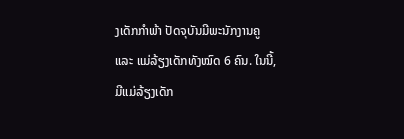ງເດັກກຳພ້າ ປັດຈຸບັນມີພະນັກງານຄູ ແລະ ແມ່ລ້ຽງເດັກທັງໝົດ 6 ຄົນ. ໃນນີ້, ມີແມ່ລ້ຽງເດັກ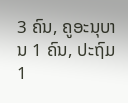3 ຄົນ, ຄູອະນຸບານ 1 ຄົນ, ປະຖົມ 1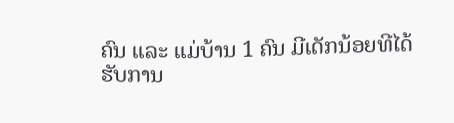ຄົນ ແລະ ແມ່ບ້ານ 1 ຄົນ ມີເດັກນ້ອຍທີໄດ້ຮັບການ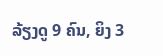ລ້ຽງດູ 9 ຄົນ, ຍິງ 3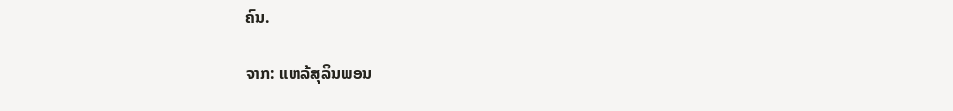ຄົນ.

ຈາກ: ແຫລ້ສຸລິນພອນ